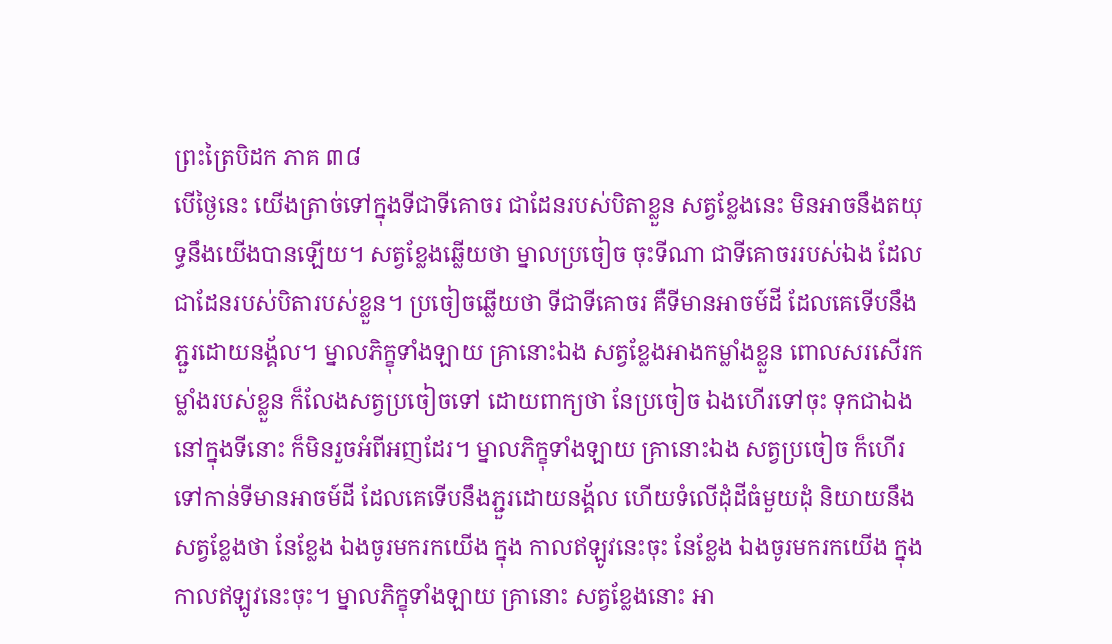ព្រះត្រៃបិដក ភាគ ៣៨
បើថ្ងៃនេះ យើងត្រាច់ទៅក្នុងទីជាទីគោចរ ជាដែនរបស់បិតាខ្លួន សត្វខ្លែងនេះ មិនអាចនឹងតយុទ្ធនឹងយើងបានឡើយ។ សត្វខ្លែងឆ្លើយថា ម្នាលប្រចៀច ចុះទីណា ជាទីគោចររបស់ឯង ដែលជាដែនរបស់បិតារបស់ខ្លួន។ ប្រចៀចឆ្លើយថា ទីជាទីគោចរ គឺទីមានអាចម៍ដី ដែលគេទើបនឹងភ្ជួរដោយនង្គ័ល។ ម្នាលភិក្ខុទាំងឡាយ គ្រានោះឯង សត្វខ្លែងអាងកម្លាំងខ្លួន ពោលសរសើរកម្លាំងរបស់ខ្លួន ក៏លែងសត្វប្រចៀចទៅ ដោយពាក្យថា នែប្រចៀច ឯងហើរទៅចុះ ទុកជាឯងនៅក្នុងទីនោះ ក៏មិនរួចអំពីអញដែរ។ ម្នាលភិក្ខុទាំងឡាយ គ្រានោះឯង សត្វប្រចៀច ក៏ហើរទៅកាន់ទីមានអាចម៍ដី ដែលគេទើបនឹងភ្ជួរដោយនង្គ័ល ហើយទំលើដុំដីធំមួយដុំ និយាយនឹងសត្វខ្លែងថា នែខ្លែង ឯងចូរមករកយើង ក្នុង កាលឥឡូវនេះចុះ នែខ្លែង ឯងចូរមករកយើង ក្នុងកាលឥឡូវនេះចុះ។ ម្នាលភិក្ខុទាំងឡាយ គ្រានោះ សត្វខ្លែងនោះ អា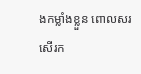ងកម្លាំងខ្លួន ពោលសរសើរក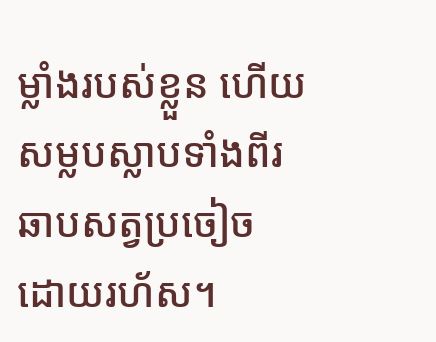ម្លាំងរបស់ខ្លួន ហើយសម្លបស្លាបទាំងពីរ ឆាបសត្វប្រចៀច ដោយរហ័ស។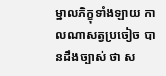ម្នាលភិក្ខុទាំងឡាយ កាលណាសត្វប្រចៀច បានដឹងច្បាស់ ថា ស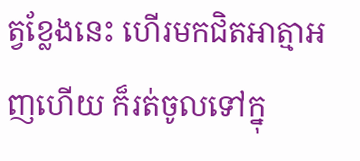ត្វខ្លែងនេះ ហើរមកជិតអាត្មាអញហើយ ក៏រត់ចូលទៅក្នុ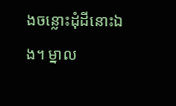ងចន្លោះដុំដីនោះឯង។ ម្នាល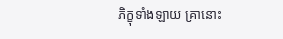ភិក្ខុទាំងឡាយ គ្រានោះ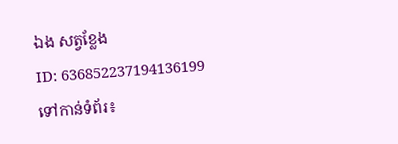ឯង សត្វខ្លែង
ID: 636852237194136199
ទៅកាន់ទំព័រ៖